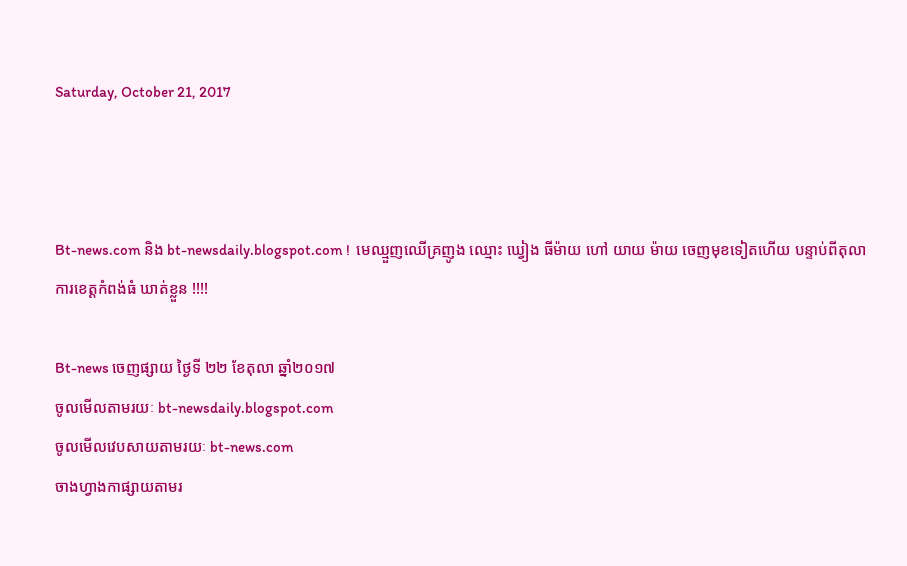Saturday, October 21, 2017



Bt-news.com និង bt-newsdaily.blogspot.com !  មេឈ្មួញឈើគ្រញូង ឈ្មោះ ឃ្វៀង ធីម៉ាយ ហៅ យាយ ម៉ាយ ចេញមុខទៀតហើយ បន្ទាប់ពីតុលាការខេត្តកំពង់ធំ ឃាត់ខ្លួន !!!!

Bt-news ចេញផ្សាយ ថ្ងៃទី ២២ ខែតុលា ឆ្នាំ២០១៧
ចូលមើលតាមរយៈ bt-newsdaily.blogspot.com
ចូលមើលវេបសាយតាមរយៈ bt-news.com
ចាងហ្វាងកាផ្សាយតាមរ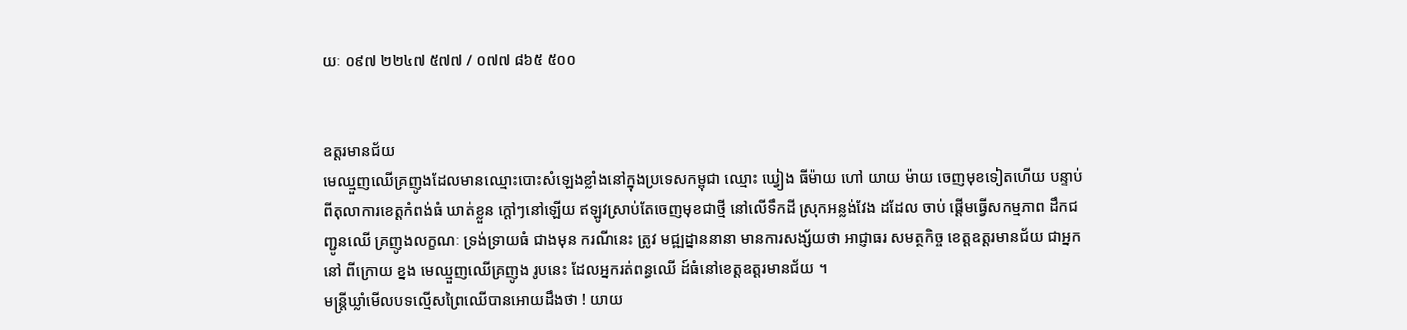យៈ ០៩៧ ២២៤៧ ៥៧៧ / ០៧៧ ៨៦៥ ៥០០


ឧត្តរមានជ័យ
មេឈ្មួញឈើគ្រញូងដែលមានឈ្មោះបោះសំឡេងខ្លាំងនៅក្នុងប្រទេសកម្ពុជា ឈ្មោះ ឃ្វៀង ធីម៉ាយ ហៅ យាយ ម៉ាយ ចេញមុខទៀតហើយ បន្ទាប់ពីតុលាការខេត្តកំពង់ធំ ឃាត់ខ្លួន ក្តៅៗនៅឡើយ ឥឡូវស្រាប់តែចេញមុខជាថ្មី នៅលើទឹកដី ស្រុកអន្លង់វែង ដដែល ចាប់ ផ្ដើមធ្វើសកម្មភាព ដឹកជញ្ជូនឈើ គ្រញូងលក្ខណៈ ទ្រង់ទ្រាយធំ ជាងមុន ករណីនេះ ត្រូវ មជ្ឍដ្នាននានា មានការសង្ស័យថា អាជ្ញាធរ សមត្ថកិច្ច ខេត្តឧត្តរមានជ័យ ជាអ្នកនៅ ពីក្រោយ ខ្នង មេឈ្មួញឈើគ្រញូង រូបនេះ ដែលអ្នករត់ពន្ធឈើ ដ៍ធំនៅខេត្តឧត្តរមានជ័យ ។
មន្ត្រីឃ្លាំមើលបទល្មើសព្រៃឈើបានអោយដឹងថា ! យាយ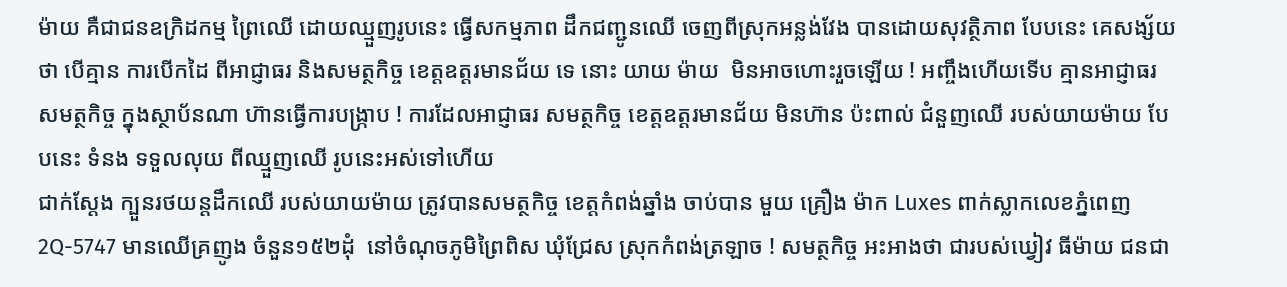ម៉ាយ គឺជាជនឧក្រិដកម្ម ព្រៃឈើ ដោយឈ្មួញរូបនេះ ធ្វើសកម្មភាព ដឹកជញ្ជូនឈើ ចេញពីស្រុកអន្លង់វែង បានដោយសុវត្ថិភាព បែបនេះ គេសង្ស័យថា បើគ្មាន ការបើកដៃ ពីអាជ្ញាធរ និងសមត្ថកិច្ច ខេត្តឧត្តរមានជ័យ ទេ នោះ យាយ ម៉ាយ  មិនអាចហោះរួចឡើយ ! អញ្ចឹងហើយទើប គ្មានអាជ្ញាធរ សមត្ថកិច្ច ក្នុងស្ថាប័នណា ហ៊ានធ្វើការបង្ក្រាប ! ការដែលអាជ្ញាធរ សមត្ថកិច្ច ខេត្តឧត្តរមានជ័យ មិនហ៊ាន ប៉ះពាល់ ជំនួញឈើ របស់យាយម៉ាយ បែបនេះ ទំនង ទទួលលុយ ពីឈ្មួញឈើ រូបនេះអស់ទៅហើយ
ជាក់ស្ដែង ក្បួនរថយន្តដឹកឈើ របស់យាយម៉ាយ ត្រូវបានសមត្ថកិច្ច ខេត្តកំពង់ឆ្នាំង ចាប់បាន មួយ គ្រឿង ម៉ាក Luxes ពាក់ស្លាកលេខភ្នំពេញ 2Q-5747 មានឈើគ្រញូង ចំនួន១៥២ដុំ  នៅចំណុចភូមិព្រៃពិស ឃុំជ្រែស ស្រុកកំពង់ត្រឡាច ! សមត្ថកិច្ច អះអាងថា ជារបស់ឃ្វៀវ ធីម៉ាយ ជនជា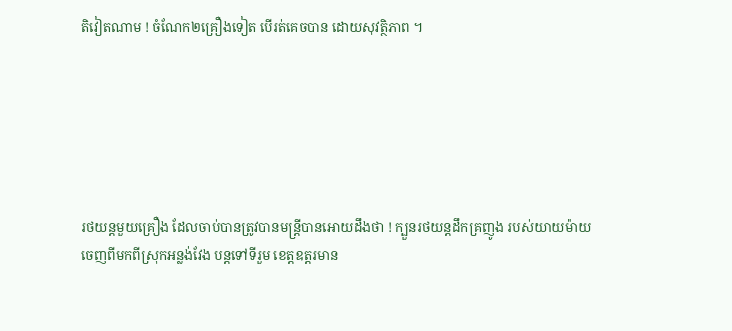តិវៀតណាម ! ចំណែក២គ្រឿងទៀត បើរត់គេចបាន ដោយសុវត្ថិភាព ។






រថយន្ដមួយគ្រឿង ដែលចាប់បានត្រូវបានមន្ត្រីបានអោយដឹងថា ! ក្បួនរថយន្ដដឹកគ្រញូង របស់យាយម៉ាយ ចេញពីមកពីស្រុកអន្លង់វែង បន្តទៅទីរួម ខេត្តឧត្តរមាន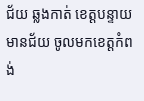ជ័យ ឆ្លងកាត់ ខេត្តបន្ទាយមានជ័យ ចូលមកខេត្តកំពង់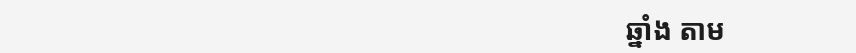ឆ្នាំង តាម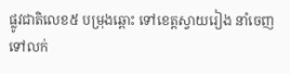ផ្លូវជាតិលេខ៥ បម្រុងឆ្ពោះ ទៅខេត្តស្វាយរៀង នាំចេញទៅលក់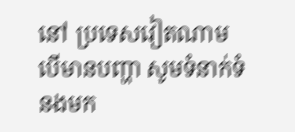នៅ ប្រទេសវៀតណាម   បើមានបញ្ហា សូមទំនាក់ទំនងមក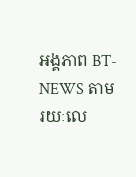អង្គភាព BT-NEWS តាមរយៈលេ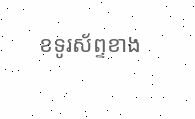ខទូរស័ព្ទខាង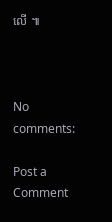លើ ៕



No comments:

Post a Comment